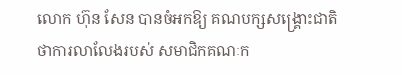លោក ហ៊ុន សែន បានចំអកឱ្យ គណបក្សសង្គ្រោះជាតិ ថាការលាលែងរបស់ សមាជិកគណៈក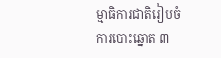ម្មាធិការជាតិរៀបចំការបោះឆ្នោត ៣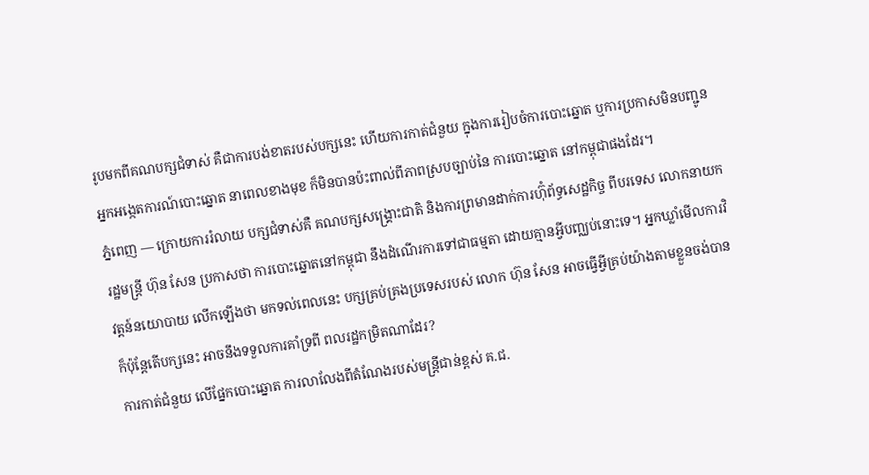រូបមកពីគណបក្សជំទាស់ គឺជាការបង់ខាតរបស់បក្សនេះ ហើយការកាត់ជំនួយ ក្នុងការរៀបចំការបោះឆ្នោត ឬការប្រកាសមិនបញ្ជូន អ្នកអង្កេតការណ៍បោះឆ្នោត នាពេលខាងមុខ ក៏មិនបានប៉ះពាល់ពីភាពស្របច្បាប់នៃ ការបោះឆ្នោត នៅកម្ពុជាផងដែរ។
ភ្នំពេញ — ក្រោយការរំលាយ បក្សជំទាស់គឺ គណបក្សសង្គ្រោះជាតិ និងការព្រមានដាក់ការហ៊ុំព័ទ្ធសេដ្ឋកិច្ច ពីបរទេស លោកនាយករដ្ឋមន្ត្រី ហ៊ុន សែន ប្រកាសថា ការបោះឆ្នោតនៅកម្ពុជា នឹងដំណើរការទៅជាធម្មតា ដោយគ្មានអ្វីបញ្ឈប់នោះទេ។ អ្នកឃ្លាំមើលការវិវត្តន៍នយោបាយ លើកឡើងថា មកទល់ពេលនេះ បក្សគ្រប់គ្រងប្រទេសរបស់ លោក ហ៊ុន សែន អាចធ្វើអ្វីគ្រប់យ៉ាងតាមខ្លួនចង់បាន ក៏ប៉ុន្តែតើបក្សនេះ អាចនឹងទទួលការគាំទ្រពី ពលរដ្ឋកម្រិតណាដែរ?
ការកាត់ជំនួយ លើផ្នែកបោះឆ្នោត ការលាលែងពីតំណែងរបស់មន្ត្រីជាន់ខ្ពស់ គ.ជ.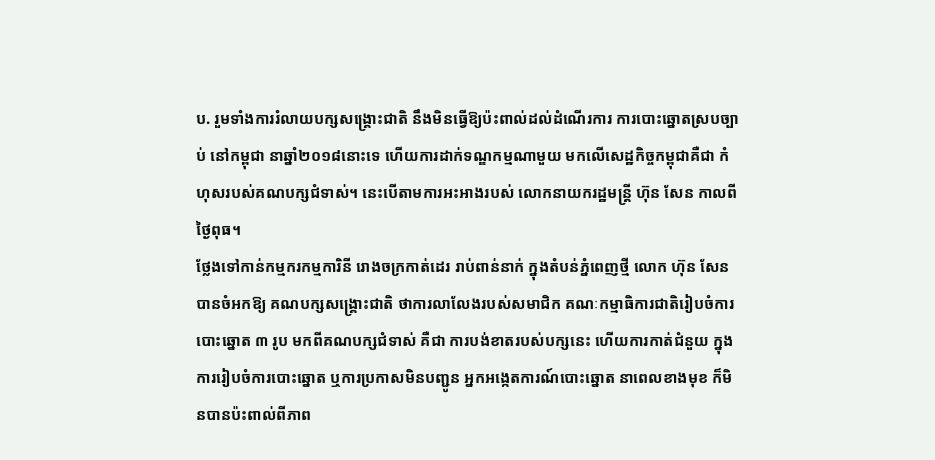ប. រួមទាំងការរំលាយបក្សសង្គ្រោះជាតិ នឹងមិនធ្វើឱ្យប៉ះពាល់ដល់ដំណើរការ ការបោះឆ្នោតស្របច្បាប់ នៅកម្ពុជា នាឆ្នាំ២០១៨នោះទេ ហើយការដាក់ទណ្ឌកម្មណាមួយ មកលើសេដ្ឋកិច្ចកម្ពុជាគឺជា កំហុសរបស់គណបក្សជំទាស់។ នេះបើតាមការអះអាងរបស់ លោកនាយករដ្ឋមន្ត្រី ហ៊ុន សែន កាលពីថ្ងៃពុធ។
ថ្លែងទៅកាន់កម្មករកម្មការិនី រោងចក្រកាត់ដេរ រាប់ពាន់នាក់ ក្នុងតំបន់ភ្នំពេញថ្មី លោក ហ៊ុន សែន បានចំអកឱ្យ គណបក្សសង្គ្រោះជាតិ ថាការលាលែងរបស់សមាជិក គណៈកម្មាធិការជាតិរៀបចំការបោះឆ្នោត ៣ រូប មកពីគណបក្សជំទាស់ គឺជា ការបង់ខាតរបស់បក្សនេះ ហើយការកាត់ជំនួយ ក្នុងការរៀបចំការបោះឆ្នោត ឬការប្រកាសមិនបញ្ជូន អ្នកអង្កេតការណ៍បោះឆ្នោត នាពេលខាងមុខ ក៏មិនបានប៉ះពាល់ពីភាព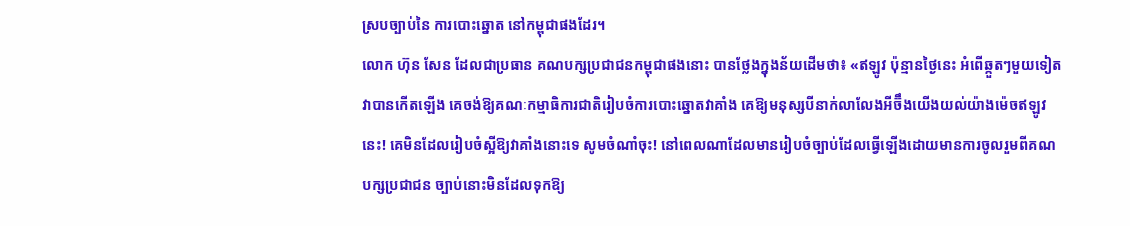ស្របច្បាប់នៃ ការបោះឆ្នោត នៅកម្ពុជាផងដែរ។
លោក ហ៊ុន សែន ដែលជាប្រធាន គណបក្សប្រជាជនកម្ពុជាផងនោះ បានថ្លែងក្នុងន័យដើមថា៖ «ឥឡូវ ប៉ុន្មានថ្ងៃនេះ អំពើឆ្កួតៗមួយទៀតវាបានកើតឡើង គេចង់ឱ្យគណៈកម្មាធិការជាតិរៀបចំការបោះឆ្នោតវាគាំង គេឱ្យមនុស្សបីនាក់លាលែងអីច៊ឹងយើងយល់យ៉ាងម៉េចឥឡូវនេះ! គេមិនដែលរៀបចំស្អីឱ្យវាគាំងនោះទេ សូមចំណាំចុះ! នៅពេលណាដែលមានរៀបចំច្បាប់ដែលធ្វើឡើងដោយមានការចូលរួមពីគណបក្សប្រជាជន ច្បាប់នោះមិនដែលទុកឱ្យ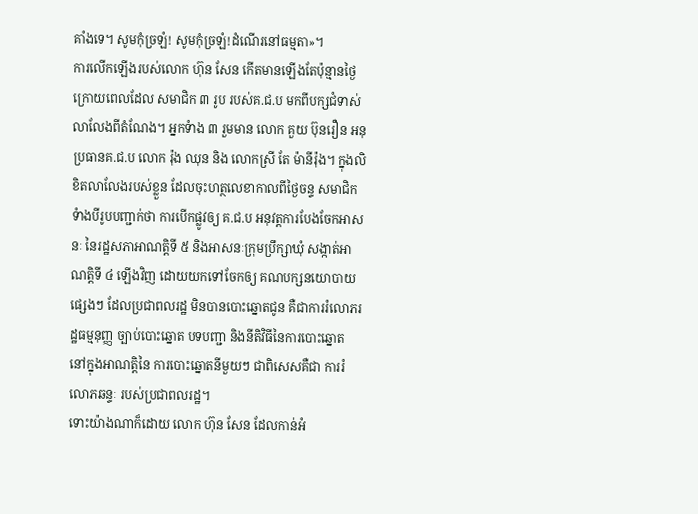គាំងទេ។ សូមកុំច្រឡំ! សូមកុំច្រឡំ!ដំណើរនៅធម្មតា»។
ការលើកឡើងរបស់លោក ហ៊ុន សែន កើតមានឡើងតែប៉ុន្មានថ្ងៃក្រោយពេលដែល សមាជិក ៣ រូប របស់គ.ជ.ប មកពីបក្សជំទាស់ លាលែងពីតំណែង។ អ្នកទំាង ៣ រួមមាន លោក គួយ ប៊ុនរឿន អនុប្រធានគ.ជ.ប លោក រ៉ុង ឈុន និង លោកស្រី តែ ម៉ានីរ៉ុង។ ក្នុងលិខិតលាលែងរបស់ខ្លួន ដែលចុះហត្ថលេខាកាលពីថ្ងៃចន្ទ សមាជិកទំាងបីរូបបញ្ជាក់ថា ការបើកផ្លូវឲ្យ គ.ជ.ប អនុវត្តការបែងចែកអាសនៈ នៃរដ្ឋសភាអាណត្តិទី ៥ និងអាសនៈក្រុមប្រឹក្សាឃុំ សង្កាត់អាណត្តិទី ៤ ឡើងវិញ ដោយយកទៅចែកឲ្យ គណបក្សនយោបាយផ្សេងៗ ដែលប្រជាពលរដ្ឋ មិនបានបោះឆ្នោតជូន គឺជាការរំលោភរដ្ឋធម្មនុញ្ញ ច្បាប់បោះឆ្នោត បទបញ្ជា និងនីតិវិធីនៃការបោះឆ្នោត នៅក្នុងអាណត្តិនៃ ការបោះឆ្នោតនីមួយៗ ជាពិសេសគឺជា ការរំលោភឆន្ទៈ របស់ប្រជាពលរដ្ឋ។
ទោះយ៉ាងណាក៏ដោយ លោក ហ៊ុន សែន ដែលកាន់អំ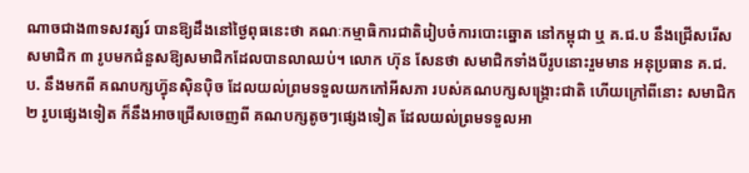ណាចជាង៣ទសវត្សរ៍ បានឱ្យដឹងនៅថ្ងៃពុធនេះថា គណៈកម្មាធិការជាតិរៀបចំការបោះឆ្នោត នៅកម្ពុជា ឬ គ.ជ.ប នឹងជ្រើសរើសសមាជិក ៣ រូបមកជំនួសឱ្យសមាជិកដែលបានលាឈប់។ លោក ហ៊ុន សែនថា សមាជិកទាំងបីរូបនោះរួមមាន អនុប្រធាន គ.ជ.ប. នឹងមកពី គណបក្សហ្វ៊ុនស៊ិនប៉ិច ដែលយល់ព្រមទទួលយកកៅអីសភា របស់គណបក្សសង្គ្រោះជាតិ ហើយក្រៅពីនោះ សមាជិក ២ រូបផ្សេងទៀត ក៏នឹងអាចជ្រើសចេញពី គណបក្សតូចៗផ្សេងទៀត ដែលយល់ព្រមទទួលអា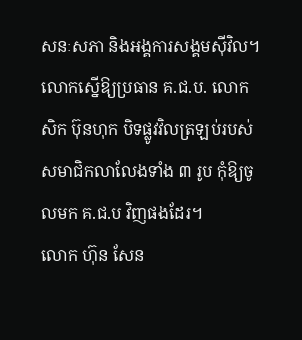សនៈសភា និងអង្គការសង្គមស៊ីវិល។ លោកស្នើឱ្យប្រធាន គ.ជ.ប. លោក សិក ប៊ុនហុក បិទផ្លូវវិលត្រឡប់របស់ សមាជិកលាលែងទាំង ៣ រូប កុំឱ្យចូលមក គ.ជ.ប វិញផងដែរ។
លោក ហ៊ុន សែន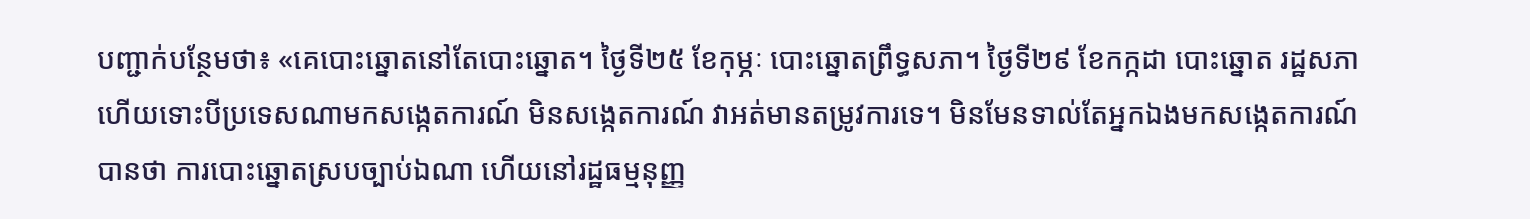បញ្ជាក់បន្ថែមថា៖ «គេបោះឆ្នោតនៅតែបោះឆ្នោត។ ថ្ងៃទី២៥ ខែកុម្ភៈ បោះឆ្នោតព្រឹទ្ធសភា។ ថ្ងៃទី២៩ ខែកក្កដា បោះឆ្នោត រដ្ឋសភា ហើយទោះបីប្រទេសណាមកសង្កេតការណ៍ មិនសង្កេតការណ៍ វាអត់មានតម្រូវការទេ។ មិនមែនទាល់តែអ្នកឯងមកសង្កេតការណ៍ បានថា ការបោះឆ្នោតស្របច្បាប់ឯណា ហើយនៅរដ្ឋធម្មនុញ្ញ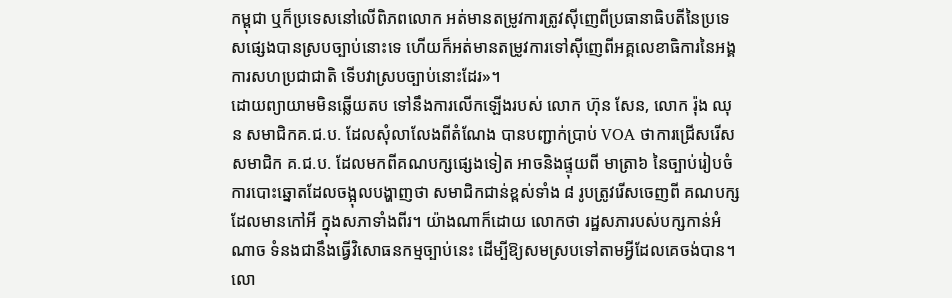កម្ពុជា ឬក៏ប្រទេសនៅលើពិភពលោក អត់មានតម្រូវការត្រូវស៊ីញេពីប្រធានាធិបតីនៃប្រទេសផ្សេងបានស្របច្បាប់នោះទេ ហើយក៏អត់មានតម្រូវការទៅស៊ីញេពីអគ្គលេខាធិការនៃអង្គការសហប្រជាជាតិ ទើបវាស្របច្បាប់នោះដែរ»។
ដោយព្យាយាមមិនឆ្លើយតប ទៅនឹងការលើកឡើងរបស់ លោក ហ៊ុន សែន, លោក រ៉ុង ឈុន សមាជិកគ.ជ.ប. ដែលសុំលាលែងពីតំណែង បានបញ្ជាក់ប្រាប់ VOA ថាការជ្រើសរើសសមាជិក គ.ជ.ប. ដែលមកពីគណបក្សផ្សេងទៀត អាចនិងផ្ទុយពី មាត្រា៦ នៃច្បាប់រៀបចំការបោះឆ្នោតដែលចង្អុលបង្ហាញថា សមាជិកជាន់ខ្ពស់ទាំង ៨ រូបត្រូវរើសចេញពី គណបក្សដែលមានកៅអី ក្នុងសភាទាំងពីរ។ យ៉ាងណាក៏ដោយ លោកថា រដ្ឋសភារបស់បក្សកាន់អំណាច ទំនងជានឹងធ្វើវិសោធនកម្មច្បាប់នេះ ដើម្បីឱ្យសមស្របទៅតាមអ្វីដែលគេចង់បាន។
លោ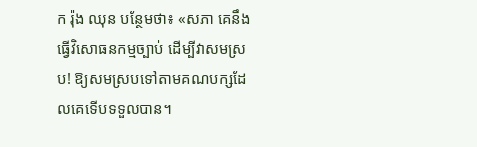ក រ៉ុង ឈុន បន្ថែមថា៖ «សភា គេនឹងធ្វើវិសោធនកម្មច្បាប់ ដើម្បីវាសមស្រប! ឱ្យសមស្របទៅតាមគណបក្សដែលគេទើបទទួលបាន។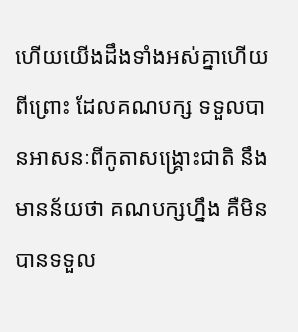ហើយយើងដឹងទាំងអស់គ្នាហើយពីព្រោះ ដែលគណបក្ស ទទួលបានអាសនៈពីកូតាសង្គ្រោះជាតិ នឹងមានន័យថា គណបក្សហ្នឹង គឺមិនបានទទួល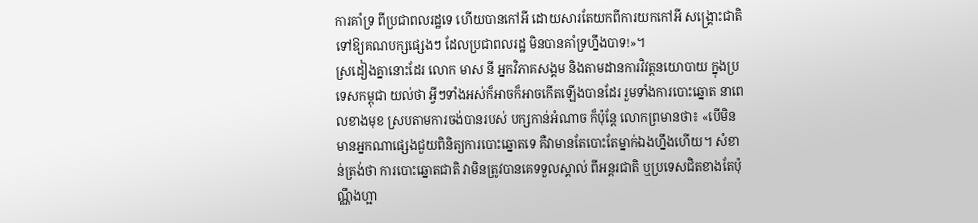ការគាំទ្រ ពីប្រជាពលរដ្ឋទេ ហើយបានកៅអី ដោយសារតែយកពីការយកកៅអី សង្គ្រោះជាតិ ទៅឱ្យគណបក្សផ្សេងៗ ដែលប្រជាពលរដ្ឋ មិនបានគាំទ្រហ្នឹងបាទ!»។
ស្រដៀងគ្នានោះដែរ លោក មាស នី អ្នកវិភាគសង្គម និងតាមដានការវិវត្តនយោបាយ ក្នុងប្រទេសកម្ពុជា យល់ថា អ្វីៗទាំងអស់ក៏អាចក៏អាចកើតឡើងបានដែរ រួមទាំងការបោះឆ្នោត នាពេលខាងមុខ ស្របតាមការចង់បានរបស់ បក្សកាន់អំណាច ក៏ប៉ុន្តែ លោកព្រមានថា៖ «បើមិនមានអ្នកណាផ្សេងជួយពិនិត្យការបោះឆ្នោតទេ គឺវាមានតែបោះតែម្នាក់ឯងហ្នឹងហើយ។ សំខាន់ត្រង់ថា ការបោះឆ្នោតជាតិ វាមិនត្រូវបានគេទទួលស្គាល់ ពីអន្តរជាតិ ឬប្រទេសជិតខាងតែប៉ុណ្ណឹងហ្អា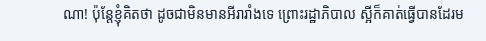ណា! ប៉ុន្តែខ្ញុំគិតថា ដូចជាមិនមានអីរារាំងទេ ព្រោះរដ្ឋាភិបាល ស្អីក៏គាត់ធ្វើបានដែរម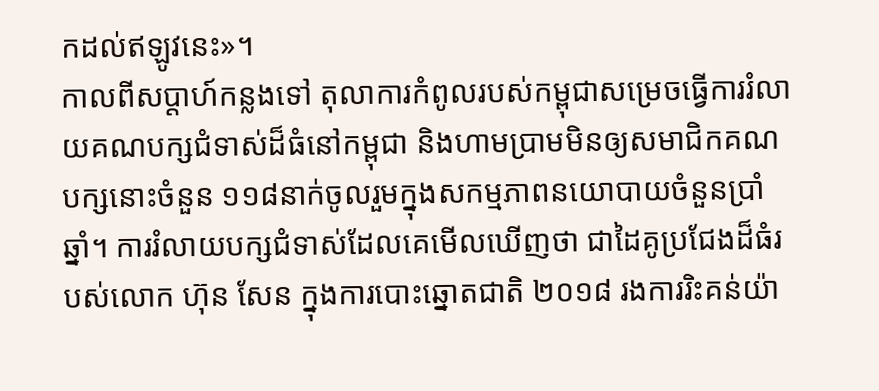កដល់ឥឡូវនេះ»។
កាលពីសប្តាហ៍កន្លងទៅ តុលាការកំពូលរបស់កម្ពុជាសម្រេចធ្វើការរំលាយគណបក្សជំទាស់ដ៏ធំនៅកម្ពុជា និងហាមប្រាមមិនឲ្យសមាជិកគណបក្សនោះចំនួន ១១៨នាក់ចូលរួមក្នុងសកម្មភាពនយោបាយចំនួនប្រាំឆ្នាំ។ ការរំលាយបក្សជំទាស់ដែលគេមើលឃើញថា ជាដៃគូប្រជែងដ៏ធំរបស់លោក ហ៊ុន សែន ក្នុងការបោះឆ្នោតជាតិ ២០១៨ រងការរិះគន់យ៉ា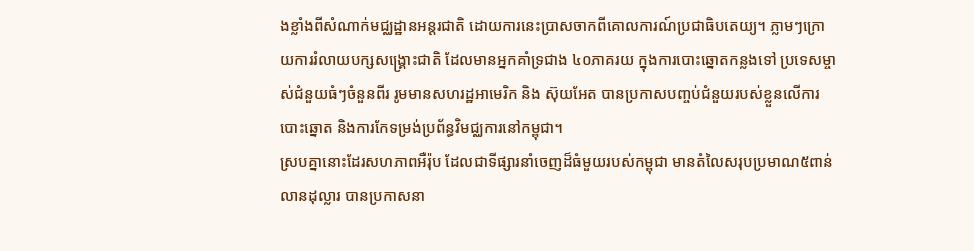ងខ្លាំងពីសំណាក់មជ្ឈដ្ឋានអន្តរជាតិ ដោយការនេះប្រាសចាកពីគោលការណ៍ប្រជាធិបតេយ្យ។ ភ្លាមៗក្រោយការរំលាយបក្សសង្គ្រោះជាតិ ដែលមានអ្នកគាំទ្រជាង ៤០ភាគរយ ក្នុងការបោះឆ្នោតកន្លងទៅ ប្រទេសម្ចាស់ជំនួយធំៗចំនួនពីរ រូមមានសហរដ្ឋអាមេរិក និង ស៊ុយអែត បានប្រកាសបញ្ចប់ជំនួយរបស់ខ្លួនលើការបោះឆ្នោត និងការកែទម្រង់ប្រព័ន្ធវិមជ្ឈការនៅកម្ពុជា។
ស្របគ្នានោះដែរសហភាពអឺរ៉ុប ដែលជាទីផ្សារនាំចេញដ៏ធំមួយរបស់កម្ពុជា មានតំលៃសរុបប្រមាណ៥ពាន់លានដុល្លារ បានប្រកាសនា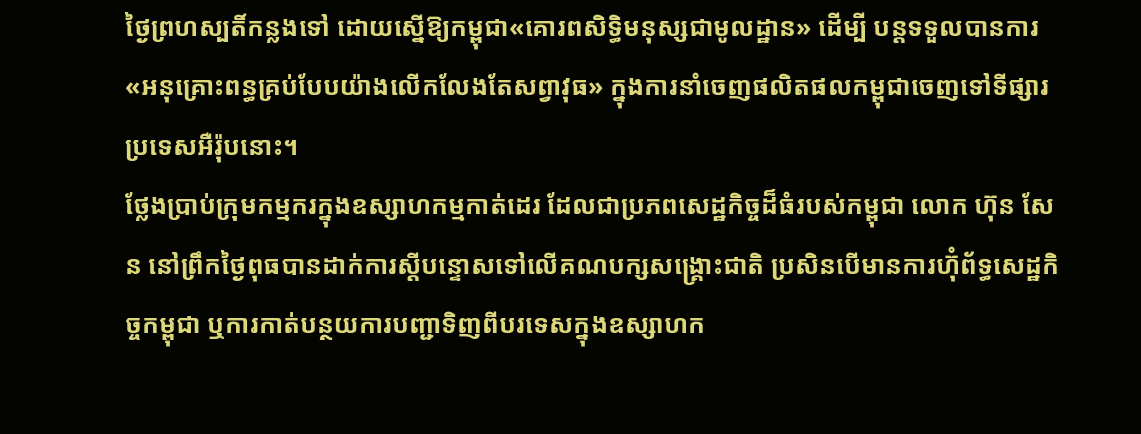ថ្ងៃព្រហស្បតិ៍កន្លងទៅ ដោយស្នើឱ្យកម្ពុជា«គោរពសិទ្ធិមនុស្សជាមូលដ្ឋាន» ដើម្បី បន្តទទួលបានការ «អនុគ្រោះពន្ធគ្រប់បែបយ៉ាងលើកលែងតែសព្វាវុធ» ក្នុងការនាំចេញផលិតផលកម្ពុជាចេញទៅទីផ្សារប្រទេសអឺរ៉ុបនោះ។
ថ្លែងប្រាប់ក្រុមកម្មករក្នុងឧស្សាហកម្មកាត់ដេរ ដែលជាប្រភពសេដ្ឋកិច្ចដ៏ធំរបស់កម្ពុជា លោក ហ៊ុន សែន នៅព្រឹកថ្ងៃពុធបានដាក់ការស្តីបន្ទោសទៅលើគណបក្សសង្គ្រោះជាតិ ប្រសិនបើមានការហ៊ុំព័ទ្ធសេដ្ឋកិច្ចកម្ពុជា ឬការកាត់បន្ថយការបញ្ជាទិញពីបរទេសក្នុងឧស្សាហក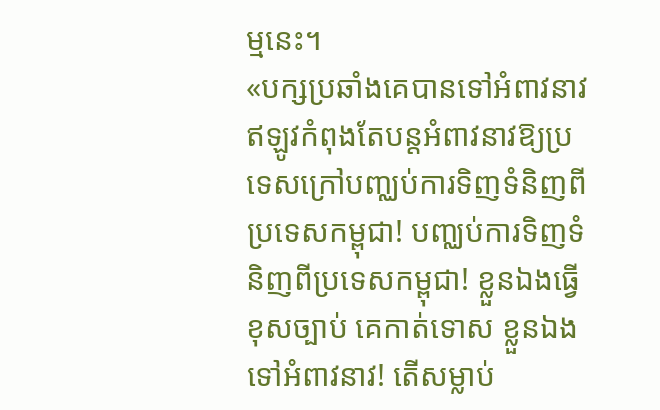ម្មនេះ។
«បក្សប្រឆាំងគេបានទៅអំពាវនាវ ឥឡូវកំពុងតែបន្តអំពាវនាវឱ្យប្រទេសក្រៅបញ្ឈប់ការទិញទំនិញពីប្រទេសកម្ពុជា! បញ្ឈប់ការទិញទំនិញពីប្រទេសកម្ពុជា! ខ្លួនឯងធ្វើខុសច្បាប់ គេកាត់ទោស ខ្លួនឯងទៅអំពាវនាវ! តើសម្លាប់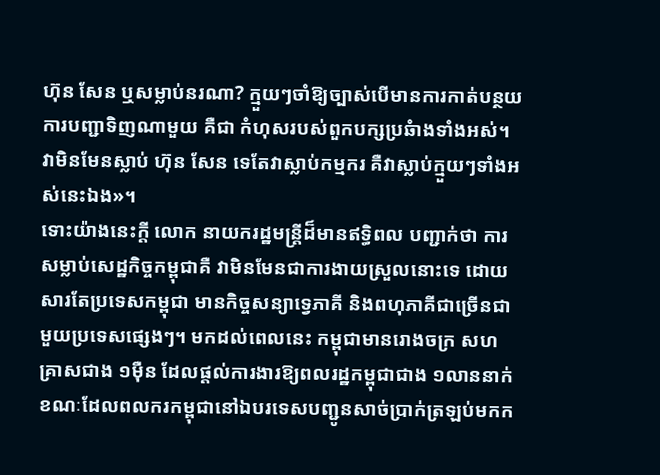ហ៊ុន សែន ឬសម្លាប់នរណា? ក្មួយៗចាំឱ្យច្បាស់បើមានការកាត់បន្ថយការបញ្ជាទិញណាមួយ គឺជា កំហុសរបស់ពួកបក្សប្រឆំាងទាំងអស់។ វាមិនមែនស្លាប់ ហ៊ុន សែន ទេតែវាស្លាប់កម្មករ គឺវាស្លាប់ក្មួយៗទាំងអស់នេះឯង»។
ទោះយ៉ាងនេះក្តី លោក នាយករដ្ឋមន្ត្រីដ៏មានឥទ្ធិពល បញ្ជាក់ថា ការសម្លាប់សេដ្ឋកិច្ចកម្ពុជាគឺ វាមិនមែនជាការងាយស្រួលនោះទេ ដោយសារតែប្រទេសកម្ពុជា មានកិច្ចសន្យាទ្វេភាគី និងពហុភាគីជាច្រើនជាមួយប្រទេសផ្សេងៗ។ មកដល់ពេលនេះ កម្ពុជាមានរោងចក្រ សហគ្រាសជាង ១ម៉ឺន ដែលផ្តល់ការងារឱ្យពលរដ្ឋកម្ពុជាជាង ១លាននាក់ ខណៈដែលពលករកម្ពុជានៅឯបរទេសបញ្ជូនសាច់ប្រាក់ត្រឡប់មកក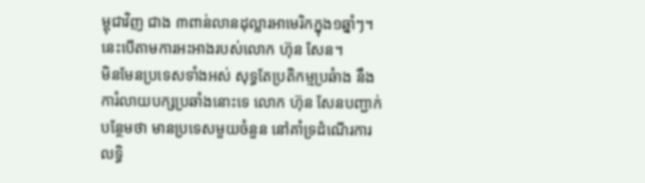ម្ពុជាវិញ ជាង ៣ពាន់លានដុល្លារអាមេរិកក្នុង១ឆ្នាំៗ។ នេះបើតាមការអះអាងរបស់លោក ហ៊ុន សែន។
មិនមែនប្រទេសទាំងអស់ សុទ្ធតែប្រតិកម្មប្រឆំាង នឹងការំលាយបក្សប្រឆាំងនោះទេ លោក ហ៊ុន សែនបញ្ជាក់បន្ថែមថា មានប្រទេសមួយចំនួន នៅគាំទ្រដំណើរការលទ្ធិ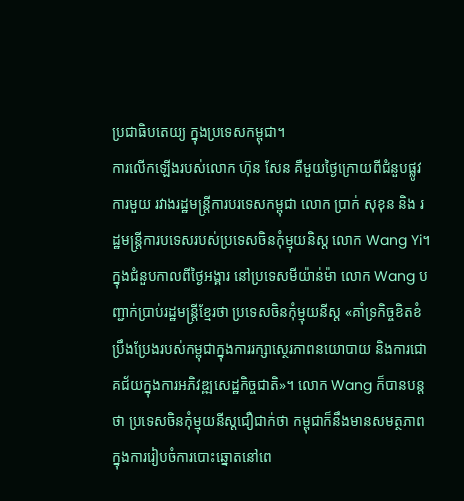ប្រជាធិបតេយ្យ ក្នុងប្រទេសកម្ពុជា។
ការលើកឡើងរបស់លោក ហ៊ុន សែន គឺមួយថ្ងៃក្រោយពីជំនួបផ្លូវការមួយ រវាងរដ្ឋមន្ត្រីការបរទេសកម្ពុជា លោក ប្រាក់ សុខុន និង រដ្ឋមន្ត្រីការបទេសរបស់ប្រទេសចិនកុំម្មុយនិស្ត លោក Wang Yi។ ក្នុងជំនួបកាលពីថ្ងៃអង្គារ នៅប្រទេសមីយ៉ាន់ម៉ា លោក Wang បញ្ជាក់ប្រាប់រដ្ឋមន្ត្រីខ្មែរថា ប្រទេសចិនកុំម្មុយនីស្ត «គាំទ្រកិច្ចខិតខំ ប្រឹងប្រែងរបស់កម្ពុជាក្នុងការរក្សាសេ្ថរភាពនយោបាយ និងការជោគជ័យក្នុងការអភិវឌ្ឍសេដ្ឋកិច្ចជាតិ»។ លោក Wang ក៏បានបន្តថា ប្រទេសចិនកុំម្មុយនីស្តជឿជាក់ថា កម្ពុជាក៏នឹងមានសមត្ថភាពក្នុងការរៀបចំការបោះឆ្នោតនៅពេ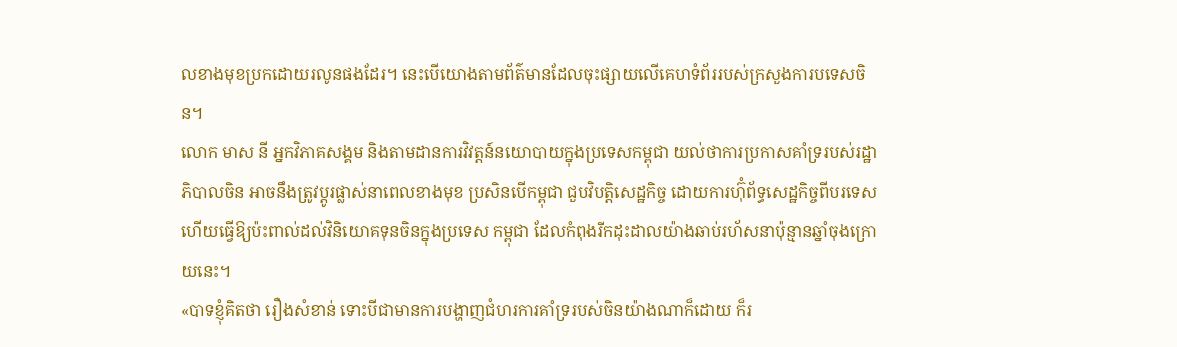លខាងមុខប្រកដោយរលូនផងដែរ។ នេះបើយោងតាមព័ត៌មានដែលចុះផ្សាយលើគេហទំព័ររបស់ក្រសួងការបទេសចិន។
លោក មាស នី អ្នកវិភាគសង្គម និងតាមដានការវិវត្តន៍នយោបាយក្នុងប្រទេសកម្ពុជា យល់ថាការប្រកាសគាំទ្ររបស់រដ្ឋាភិបាលចិន អាចនឹងត្រូវប្តូរផ្លាស់នាពេលខាងមុខ ប្រសិនបើកម្ពុជា ជួបវិបត្តិសេដ្ឋកិច្ច ដោយការហ៊ុំព័ទ្ធសេដ្ឋកិច្ចពីបរទេស ហើយធ្វើឱ្យប៉ះពាល់ដល់វិនិយោគទុនចិនក្នុងប្រទេស កម្ពុជា ដែលកំពុងរីកដុះដាលយ៉ាងឆាប់រហ័សនាប៉ុន្មានឆ្នាំចុងក្រោយនេះ។
«បាទខ្ញុំគិតថា រឿងសំខាន់ ទោះបីជាមានការបង្ហាញជំហរការគាំទ្ររបស់ចិនយ៉ាងណាក៏ដោយ ក៏រ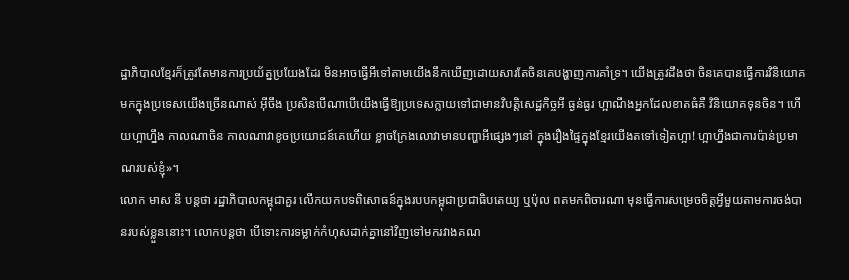ដ្ឋាភិបាលខ្មែរក៏ត្រូវតែមានការប្រយ័ត្នប្រយែងដែរ មិនអាចធ្វើអីទៅតាមយើងនឹកឃើញដោយសារតែចិនគេបង្ហាញការគាំទ្រ។ យើងត្រូវដឹងថា ចិនគេបានធ្វើការវិនិយោគមកក្នុងប្រទេសយើងច្រើនណាស់ អ៊ីចឹង ប្រសិនបើណាបើយើងធ្វើឱ្យប្រទេសក្លាយទៅជាមានវិបត្តិសេដ្ឋកិច្ចអី ធ្ងន់ធ្ងរ ហ្អាណឹងអ្នកដែលខាតធំគឺ វិនិយោគទុនចិន។ ហើយហ្អាហ្នឹង កាលណាចិន កាលណាវាខូចប្រយោជន៍គេហើយ ខ្លាចក្រែងលោវាមានបញ្ហាអីផ្សេងៗនៅ ក្នុងរឿងផ្ទៃក្នុងខ្មែរយើងតទៅទៀតហ្អា! ហ្អាហ្នឹងជាការប៉ាន់ប្រមាណរបស់ខ្ញុំ»។
លោក មាស នី បន្តថា រដ្ឋាភិបាលកម្ពុជាគួរ លើកយកបទពិសោធន៍ក្នុងរបបកម្ពុជាប្រជាធិបតេយ្យ ឬប៉ុល ពតមកពិចារណា មុនធ្វើការសម្រេចចិត្តអ្វីមួយតាមការចង់បានរបស់ខ្លួននោះ។ លោកបន្តថា បើទោះការទម្លាក់កំហុសដាក់គ្នានៅវិញទៅមករវាងគណ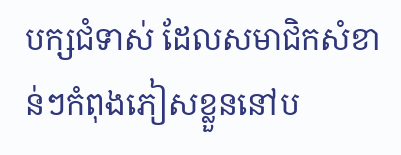បក្សជំទាស់ ដែលសមាជិកសំខាន់ៗកំពុងភៀសខ្លួននៅប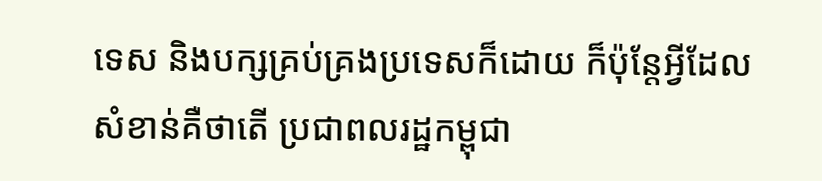ទេស និងបក្សគ្រប់គ្រងប្រទេសក៏ដោយ ក៏ប៉ុន្តែអ្វីដែលសំខាន់គឺថាតើ ប្រជាពលរដ្ឋកម្ពុជា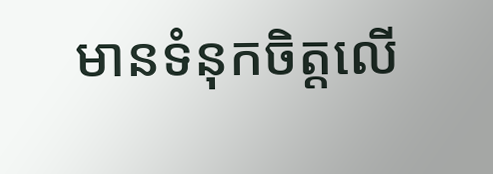មានទំនុកចិត្តលើ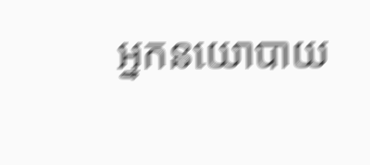អ្នកនយោបាយ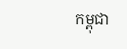កម្ពុជា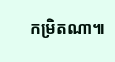កម្រិតណា៕